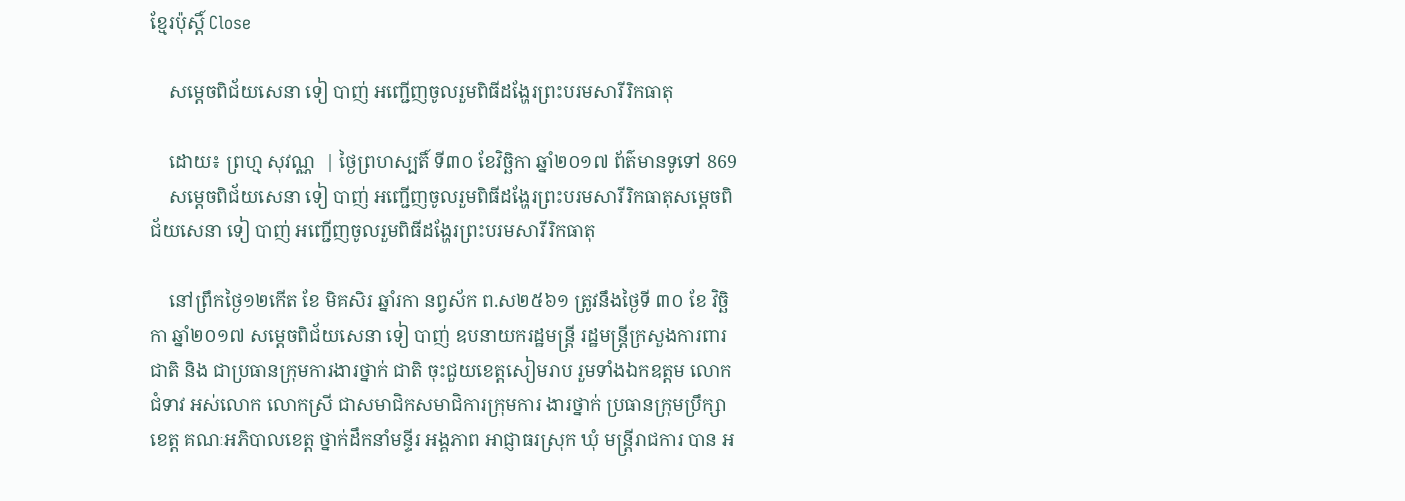ខ្មែរប៉ុស្ដិ៍ Close

    សម្តេចពិជ័យសេនា ទៀ បាញ់ អញ្ជើញចូលរួមពិធីដង្ហែរព្រះបរមសារីរិកធាតុ

    ដោយ៖ ព្រហ្ម សុវណ្ណ  | ថ្ងៃព្រហស្បតិ៍ ទី៣០ ខែវិច្ឆិកា ឆ្នាំ២០១៧ ព័ត៌មានទូទៅ 869
    សម្តេចពិជ័យសេនា ទៀ បាញ់ អញ្ជើញចូលរួមពិធីដង្ហែរព្រះបរមសារីរិកធាតុសម្តេចពិជ័យសេនា ទៀ បាញ់ អញ្ជើញចូលរួមពិធីដង្ហែរព្រះបរមសារីរិកធាតុ

    នៅព្រឹកថ្ងៃ១២កើត ខែ មិគសិរ ឆ្នាំរកា នព្វស័ក ព.ស២៥៦១ ត្រូវនឹងថ្ងៃទី ៣០ ខែ វិច្ឆិកា ឆ្នាំ២០១៧ សម្តេចពិជ័យសេនា ទៀ បាញ់ ឧបនាយករដ្ឋមន្ត្រី រដ្ឋមន្ត្រីក្រសួងការពារជាតិ និង ជាប្រធានក្រុមការងារថ្នាក់ ជាតិ ចុះជួយខេត្តសៀមរាប រួមទាំងឯកឧត្តម លោកជំទាវ អស់លោក លោកស្រី ជាសមាជិកសមាជិការក្រុមការ ងារថ្នាក់ ប្រធានក្រុមប្រឹក្សាខេត្ត គណៈអភិបាលខេត្ត ថ្នាក់ដឹកនាំមន្ទីរ អង្គភាព អាជ្ញាធរស្រុក ឃុំ មន្ត្រីរាជការ បាន អ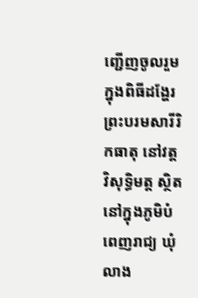ញ្ជើញចូលរួម ក្នុងពិធីដង្ហែរព្រះបរមសារីរិកធាតុ នៅវត្ត វិសុទ្ធិមត្ត ស្ថិតនៅក្នុងភូមិបំពេញរាជ្យ ឃុំលាង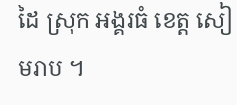ដៃ ស្រុក អង្គរធំ ខេត្ត សៀមរាប ។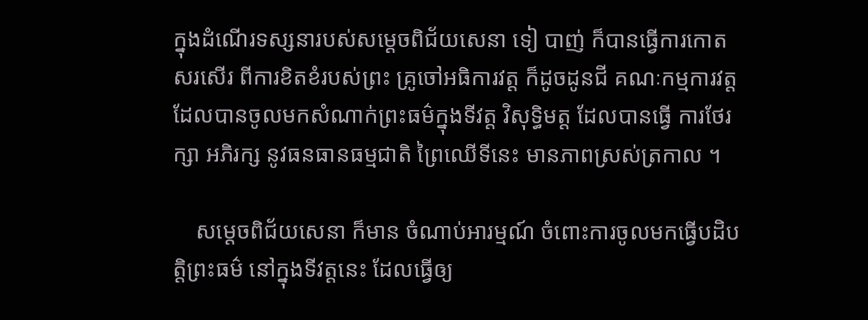ក្នុងដំណើរទស្សនារបស់សម្តេចពិជ័យសេនា ទៀ បាញ់ ក៏បានធ្វើការកោតសរសើរ ពីការខិតខំរបស់ព្រះ គ្រូចៅអធិការវត្ត ក៏ដូចដូនជី គណៈកម្មការវត្ត ដែលបានចូលមកសំណាក់ព្រះធម៌ក្នុងទីវត្ត វិសុទ្ធិមត្ត ដែលបានធ្វើ ការថែរក្សា អភិរក្ស នូវធនធានធម្មជាតិ ព្រៃឈើទីនេះ មានភាពស្រស់ត្រកាល ។

    សម្តេចពិជ័យសេនា ក៏មាន ចំណាប់អារម្មណ៍ ចំពោះការចូលមកធ្វើបដិបត្តិព្រះធម៌ នៅក្នុងទីវត្តនេះ ដែលធ្វើឲ្យ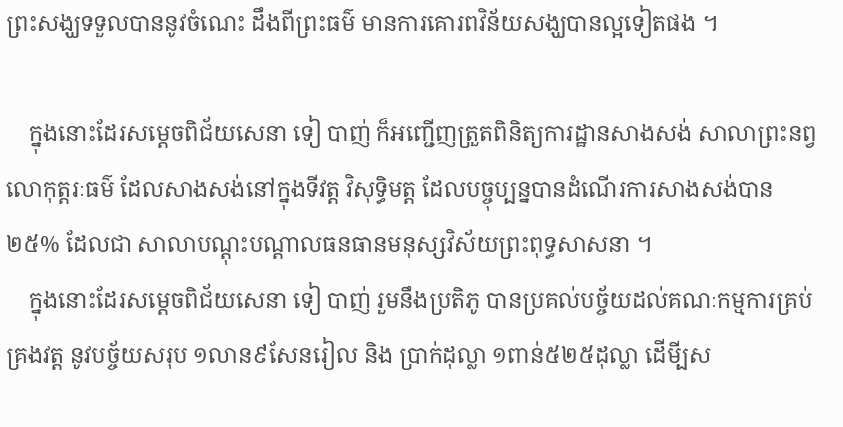ព្រះសង្ឃទទួលបាននូវចំណេះ ដឹងពីព្រះធម៌ មានការគោរពវិន័យសង្ឃបានល្អទៀតផង ។

    ក្នុងនោះដែរសម្តេចពិជ័យសេនា ទៀ បាញ់ ក៏អញ្ជើញត្រួតពិនិត្យការដ្ឋានសាងសង់ សាលាព្រះនព្វ លោកុត្តរៈធម៌ ដែលសាងសង់នៅក្នុងទីវត្ត វិសុទ្ធិមត្ត ដែលបច្ចុប្បន្នបានដំណើរការសាងសង់បាន ២៥% ដែលជា សាលាបណ្តុះបណ្តាលធនធានមនុស្សវិស័យព្រះពុទ្ធសាសនា ។
    ក្នុងនោះដែរសម្តេចពិជ័យសេនា ទៀ បាញ់ រួមនឹងប្រតិភូ បានប្រគល់បច្ច័យដល់គណៈកម្មការគ្រប់គ្រងវត្ត នូវបច្ច័យសរុប ១លាន៩សែនរៀល និង ប្រាក់ដុល្លា ១ពាន់៥២៥ដុល្លា ដើមី្បស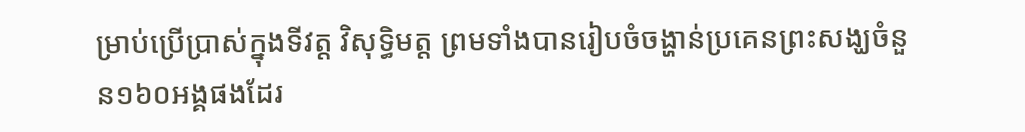ម្រាប់ប្រើប្រាស់ក្នុងទីវត្ត វិសុទ្ធិមត្ត ព្រមទាំងបានរៀបចំចង្ហាន់ប្រគេនព្រះសង្ឃចំនួន១៦០អង្គផងដែរ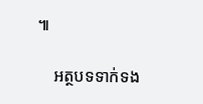៕

    អត្ថបទទាក់ទង